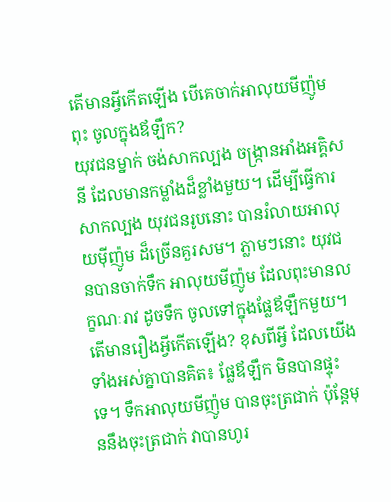តើមានអ្វីកើតឡើង បើគេចាក់អាលុយមីញ៉ូមពុះ ចូលក្នុងឪឡឹក?
យុវជនម្នាក់ ចង់សាកល្បង ចង្ក្រានអាំងអគ្គិសនី ដែលមានកម្លាំងដ៏ខ្លាំងមួយ។ ដើម្បីធ្វើការសាកល្បង យុវជនរូបនោះ បានរំលាយអាលុយម៉ីញ៉ូម ដ៏ច្រើនគួរសម។ ភ្លាមៗនោះ យុវជនបានចាក់ទឹក អាលុយមីញ៉ូម ដែលពុះមានលក្ខណៈរាវ ដូចទឹក ចូលទៅក្នុងផ្លែឪឡឹកមួយ។
តើមានរឿងអ្វីកើតឡើង? ខុសពីអ្វី ដែលយើងទាំងអស់គ្នាបានគិត៖ ផ្លែឪឡឹក មិនបានផ្ទុះទេ។ ទឹកអាលុយមីញ៉ូម បានចុះត្រជាក់ ប៉ុន្តែមុននឹងចុះត្រជាក់ វាបានហូរ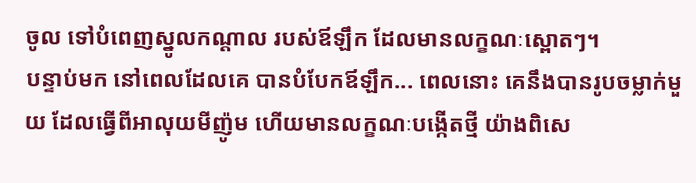ចូល ទៅបំពេញស្នូលកណ្ដាល របស់ឪឡឹក ដែលមានលក្ខណៈស្ពោតៗ។
បន្ទាប់មក នៅពេលដែលគេ បានបំបែកឪឡឹក... ពេលនោះ គេនឹងបានរូបចម្លាក់មួយ ដែលធ្វើពីអាលុយមីញ៉ូម ហើយមានលក្ខណៈបង្កើតថ្មី យ៉ាងពិសេ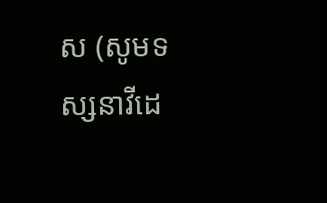ស (សូមទស្សនាវីដេ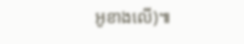អូខាងលើ)៕